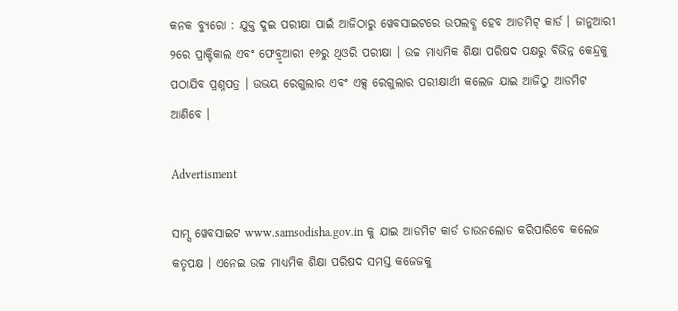କନକ ବ୍ୟୁରୋ : ଯୁକ୍ତ ଦୁଇ ପରୀକ୍ଷା ପାଇଁ ଆଜିଠାରୁ ୱେବସାଇଟରେ ଉପଲବ୍ଧ ହେବ ଆଡମିଟ୍ କାର୍ଡ । ଜାନୁଆରୀ ୨ରେ ପ୍ରାକ୍ଟିକାଲ ଏବଂ ଫେବ୍ରୃଆରୀ ୧୬ରୁ ଥିଓରି ପରୀକ୍ଷା । ଉଚ୍ଚ ମାଧ୍ୟମିକ ଶିକ୍ଷା ପରିଷଦ ପକ୍ଷରୁ ବିଭିନ୍ନ କେନ୍ଦ୍ରକୁ ପଠାଯିବ ପ୍ରଶ୍ନପତ୍ର । ଉଭୟ ରେଗୁଲାର ଏବଂ ଏକ୍ସ ରେଗୁଲାର ପରୀକ୍ଷାର୍ଥୀ କଲେଜ ଯାଇ ଆଜିଠୁ ଆଡମିଟ ଆଣିବେ ।

Advertisment

ସାମ୍ସ ୱେବସାଇଟ www.samsodisha.gov.in କୁ ଯାଇ ଆଡମିଟ କାର୍ଡ ଡାଉନଲୋଡ କରିପାରିବେ କଲେଜ କତୃପକ୍ଷ । ଏନେଇ ଉଚ୍ଚ ମାଧ୍ୟମିକ ଶିକ୍ଷା ପରିଷଦ ସମସ୍ତ କଜେଜକୁ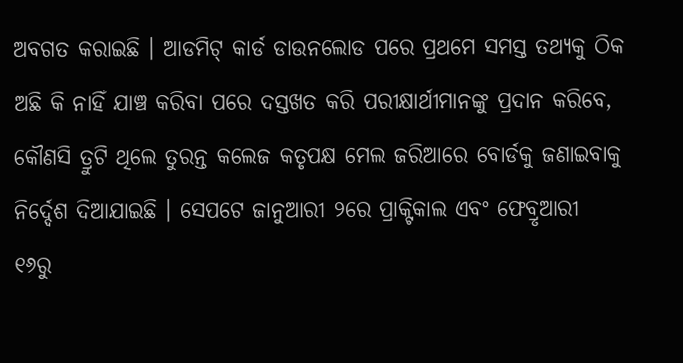ଅବଗତ କରାଇଛି । ଆଡମିଟ୍ କାର୍ଡ ଡାଉନଲୋଡ ପରେ ପ୍ରଥମେ ସମସ୍ତ ତଥ୍ୟକୁ ଠିକ ଅଛି କି ନାହିଁ ଯାଞ୍ଚ କରିବା ପରେ ଦସ୍ତଖତ କରି ପରୀକ୍ଷାର୍ଥୀମାନଙ୍କୁ ପ୍ରଦାନ କରିବେ, କୌଣସି ତ୍ରୁଟି ଥିଲେ ତୁରନ୍ତ କଲେଜ କତୃପକ୍ଷ ମେଲ ଜରିଆରେ ବୋର୍ଡକୁ ଜଣାଇବାକୁ ନିର୍ଦ୍ଦେଶ ଦିଆଯାଇଛି । ସେପଟେ ଜାନୁଆରୀ ୨ରେ ପ୍ରାକ୍ଟିକାଲ ଏବଂ ଫେବ୍ରୃଆରୀ ୧୬ରୁ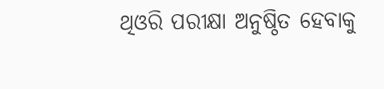ଥିଓରି ପରୀକ୍ଷା ଅନୁଷ୍ଠିତ ହେବାକୁ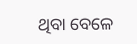ଥିବା ବେଳେ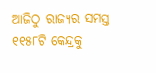ଆଜିଠୁ ରାଜ୍ୟର ସମସ୍ତ ୧୧୫୮ଟି କେନ୍ଦ୍ରକୁ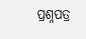ପ୍ରଶ୍ନପତ୍ର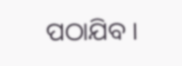ପଠାଯିବ ।